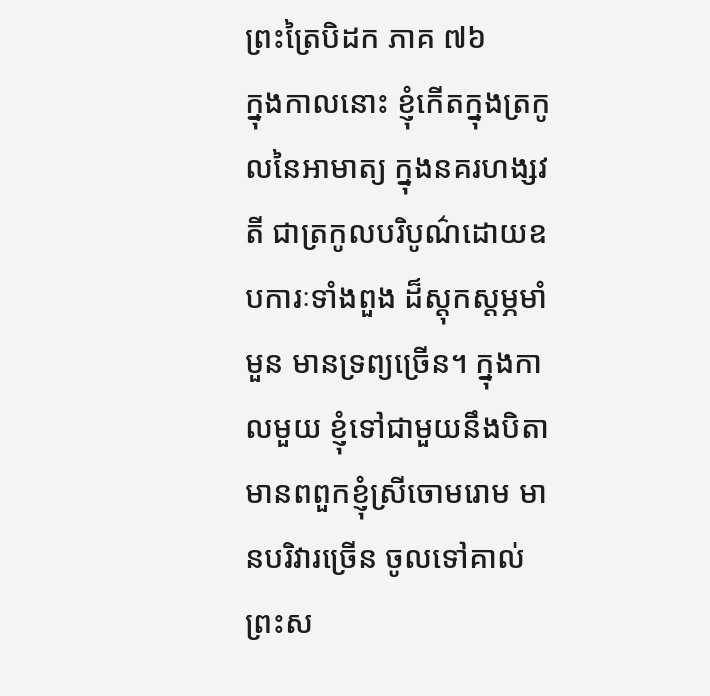ព្រះត្រៃបិដក ភាគ ៧៦
ក្នុងកាលនោះ ខ្ញុំកើតក្នុងត្រកូលនៃអាមាត្យ ក្នុងនគរហង្សវតី ជាត្រកូលបរិបូណ៌ដោយឧបការៈទាំងពួង ដ៏ស្តុកស្តម្ភមាំមួន មានទ្រព្យច្រើន។ ក្នុងកាលមួយ ខ្ញុំទៅជាមួយនឹងបិតា មានពពួកខ្ញុំស្រីចោមរោម មានបរិវារច្រើន ចូលទៅគាល់ព្រះស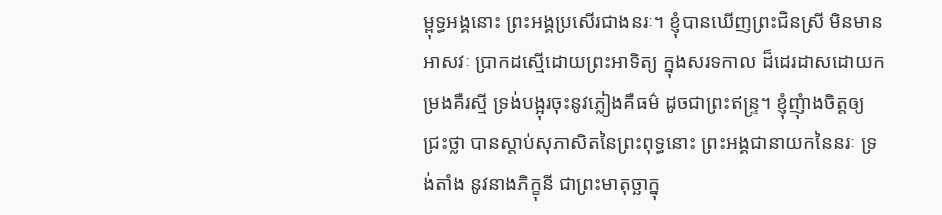ម្ពុទ្ធអង្គនោះ ព្រះអង្គប្រសើរជាងនរៈ។ ខ្ញុំបានឃើញព្រះជិនស្រី មិនមានអាសវៈ ប្រាកដស្មើដោយព្រះអាទិត្យ ក្នុងសរទកាល ដ៏ដេរដាសដោយកម្រងគឺរស្មី ទ្រង់បង្អុរចុះនូវភ្លៀងគឺធម៌ ដូចជាព្រះឥន្រ្ទ។ ខ្ញុំញុំាងចិត្តឲ្យជ្រះថ្លា បានស្តាប់សុភាសិតនៃព្រះពុទ្ធនោះ ព្រះអង្គជានាយកនៃនរៈ ទ្រង់តាំង នូវនាងភិក្ខុនី ជាព្រះមាតុច្ឆាក្នុ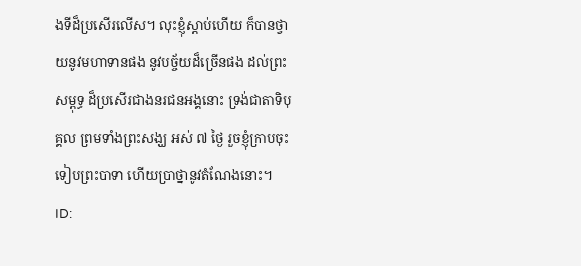ងទីដ៏ប្រសើរលើស។ លុះខ្ញុំស្តាប់ហើយ ក៏បានថ្វាយនូវមហាទានផង នូវបច្ច័យដ៏ច្រើនផង ដល់ព្រះសម្ពុទ្ធ ដ៏ប្រសើរជាងនរជនអង្គនោះ ទ្រង់ជាតាទិបុគ្គល ព្រមទាំងព្រះសង្ឃ អស់ ៧ ថ្ងៃ រួចខ្ញុំក្រាបចុះទៀបព្រះបាទា ហើយប្រាថ្នានូវតំណែងនោះ។
ID: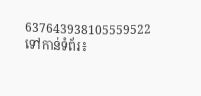637643938105559522
ទៅកាន់ទំព័រ៖